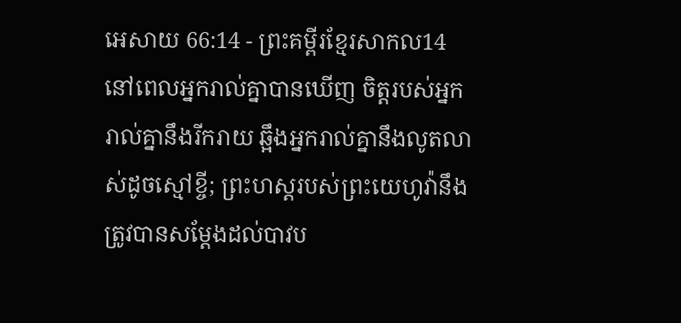អេសាយ 66:14 - ព្រះគម្ពីរខ្មែរសាកល14 នៅពេលអ្នករាល់គ្នាបានឃើញ ចិត្តរបស់អ្នករាល់គ្នានឹងរីករាយ ឆ្អឹងអ្នករាល់គ្នានឹងលូតលាស់ដូចស្មៅខ្ចី; ព្រះហស្តរបស់ព្រះយេហូវ៉ានឹងត្រូវបានសម្ដែងដល់បាវប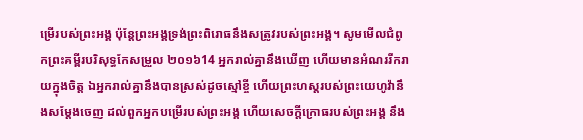ម្រើរបស់ព្រះអង្គ ប៉ុន្តែព្រះអង្គទ្រង់ព្រះពិរោធនឹងសត្រូវរបស់ព្រះអង្គ។ សូមមើលជំពូកព្រះគម្ពីរបរិសុទ្ធកែសម្រួល ២០១៦14 អ្នករាល់គ្នានឹងឃើញ ហើយមានអំណររីករាយក្នុងចិត្ត ឯអ្នករាល់គ្នានឹងបានស្រស់ដូចស្មៅខ្ចី ហើយព្រះហស្តរបស់ព្រះយេហូវ៉ានឹងសម្ដែងចេញ ដល់ពួកអ្នកបម្រើរបស់ព្រះអង្គ ហើយសេចក្ដីក្រោធរបស់ព្រះអង្គ នឹង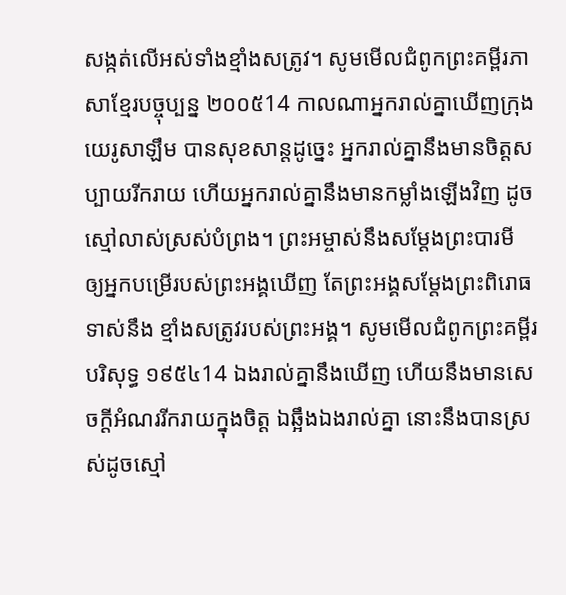សង្កត់លើអស់ទាំងខ្មាំងសត្រូវ។ សូមមើលជំពូកព្រះគម្ពីរភាសាខ្មែរបច្ចុប្បន្ន ២០០៥14 កាលណាអ្នករាល់គ្នាឃើញក្រុងយេរូសាឡឹម បានសុខសាន្តដូច្នេះ អ្នករាល់គ្នានឹងមានចិត្តសប្បាយរីករាយ ហើយអ្នករាល់គ្នានឹងមានកម្លាំងឡើងវិញ ដូចស្មៅលាស់ស្រស់បំព្រង។ ព្រះអម្ចាស់នឹងសម្តែងព្រះបារមី ឲ្យអ្នកបម្រើរបស់ព្រះអង្គឃើញ តែព្រះអង្គសម្តែងព្រះពិរោធទាស់នឹង ខ្មាំងសត្រូវរបស់ព្រះអង្គ។ សូមមើលជំពូកព្រះគម្ពីរបរិសុទ្ធ ១៩៥៤14 ឯងរាល់គ្នានឹងឃើញ ហើយនឹងមានសេចក្ដីអំណររីករាយក្នុងចិត្ត ឯឆ្អឹងឯងរាល់គ្នា នោះនឹងបានស្រស់ដូចស្មៅ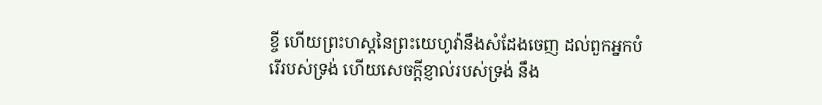ខ្ចី ហើយព្រះហស្តនៃព្រះយេហូវ៉ានឹងសំដែងចេញ ដល់ពួកអ្នកបំរើរបស់ទ្រង់ ហើយសេចក្ដីខ្ញាល់របស់ទ្រង់ នឹង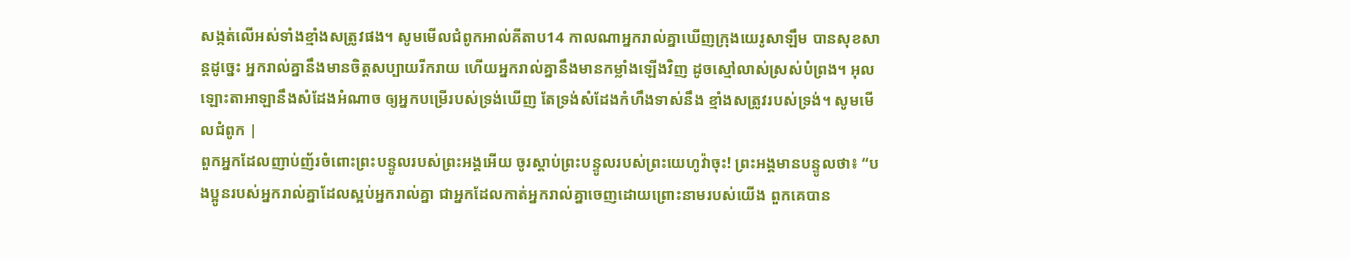សង្កត់លើអស់ទាំងខ្មាំងសត្រូវផង។ សូមមើលជំពូកអាល់គីតាប14 កាលណាអ្នករាល់គ្នាឃើញក្រុងយេរូសាឡឹម បានសុខសាន្តដូច្នេះ អ្នករាល់គ្នានឹងមានចិត្តសប្បាយរីករាយ ហើយអ្នករាល់គ្នានឹងមានកម្លាំងឡើងវិញ ដូចស្មៅលាស់ស្រស់បំព្រង។ អុលឡោះតាអាឡានឹងសំដែងអំណាច ឲ្យអ្នកបម្រើរបស់ទ្រង់ឃើញ តែទ្រង់សំដែងកំហឹងទាស់នឹង ខ្មាំងសត្រូវរបស់ទ្រង់។ សូមមើលជំពូក |
ពួកអ្នកដែលញាប់ញ័រចំពោះព្រះបន្ទូលរបស់ព្រះអង្គអើយ ចូរស្ដាប់ព្រះបន្ទូលរបស់ព្រះយេហូវ៉ាចុះ! ព្រះអង្គមានបន្ទូលថា៖ “បងប្អូនរបស់អ្នករាល់គ្នាដែលស្អប់អ្នករាល់គ្នា ជាអ្នកដែលកាត់អ្នករាល់គ្នាចេញដោយព្រោះនាមរបស់យើង ពួកគេបាន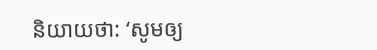និយាយថា: ‘សូមឲ្យ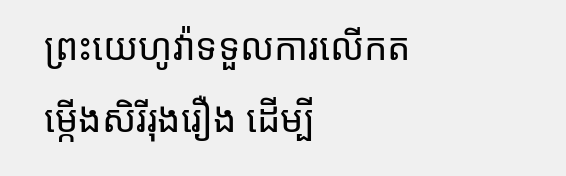ព្រះយេហូវ៉ាទទួលការលើកតម្កើងសិរីរុងរឿង ដើម្បី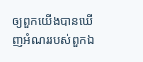ឲ្យពួកយើងបានឃើញអំណររបស់ពួកឯ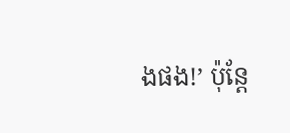ងផង!’ ប៉ុន្តែ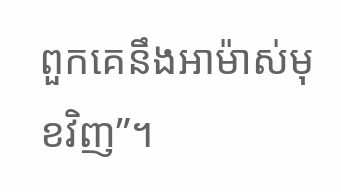ពួកគេនឹងអាម៉ាស់មុខវិញ”។